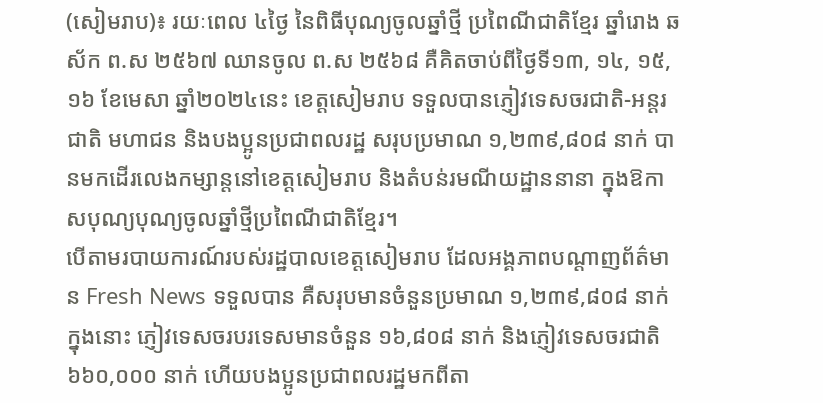(សៀមរាប)៖ រយៈពេល ៤ថ្ងៃ នៃពិធីបុណ្យចូលឆ្នាំថ្មី ប្រពៃណីជាតិខ្មែរ ឆ្នាំរោង ឆស័ក ព.ស ២៥៦៧ ឈានចូល ព.ស ២៥៦៨ គឺគិតចាប់ពីថ្ងៃទី១៣, ១៤, ១៥, ១៦ ខែមេសា ឆ្នាំ២០២៤នេះ ខេត្តសៀមរាប ទទួលបានភ្ញៀវទេសចរជាតិ-អន្តរជាតិ មហាជន និងបងប្អូនប្រជាពលរដ្ឋ សរុបប្រមាណ ១,២៣៩,៨០៨ នាក់ បានមកដើរលេងកម្សាន្តនៅខេត្តសៀមរាប និងតំបន់រមណីយដ្ឋាននានា ក្នុងឱកាសបុណ្យបុណ្យចូលឆ្នាំថ្មីប្រពៃណីជាតិខ្មែរ។
បើតាមរបាយការណ៍របស់រដ្ឋបាលខេត្តសៀមរាប ដែលអង្គភាពបណ្ដាញព័ត៌មាន Fresh News ទទួលបាន គឺសរុបមានចំនួនប្រមាណ ១,២៣៩,៨០៨ នាក់ ក្នុងនោះ ភ្ញៀវទេសចរបរទេសមានចំនួន ១៦,៨០៨ នាក់ និងភ្ញៀវទេសចរជាតិ ៦៦០,០០០ នាក់ ហើយបងប្អូនប្រជាពលរដ្ឋមកពីតា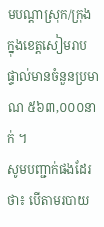មបណ្ដាស្រុក/ក្រុង ក្នុងខេត្តសៀមរាប ផ្ទាល់មានចំនួនប្រមាណ ៥៦៣,០០០នាក់ ។
សូមបញ្ជាក់ផងដែរ ថា៖ បើតាមរបាយ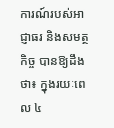ការណ៍របស់អាជ្ញាធរ និងសមត្ថកិច្ច បានឱ្យដឹងថា៖ ក្នុងរយៈពេល ៤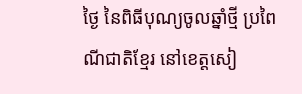ថ្ងៃ នៃពិធីបុណ្យចូលឆ្នាំថ្មី ប្រពៃណីជាតិខ្មែរ នៅខេត្តសៀ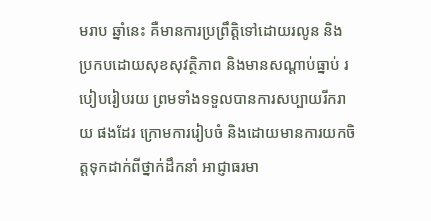មរាប ឆ្នាំនេះ គឺមានការប្រព្រឹត្តិទៅដោយរលូន និងប្រកបដោយសុខសុវត្ថិភាព និងមានសណ្ដាប់ធ្នាប់ របៀបរៀបរយ ព្រមទាំងទទួលបានការសប្បាយរីករាយ ផងដែរ ក្រោមការរៀបចំ និងដោយមានការយកចិត្តទុកដាក់ពីថ្នាក់ដឹកនាំ អាជ្ញាធរមា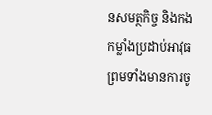នសមត្ថកិច្ច និងកងកម្លាំងប្រដាប់អាវុធ ព្រមទាំងមានការចូ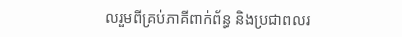លរួមពីគ្រប់ភាគីពាក់ព័ន្ធ និងប្រជាពលរ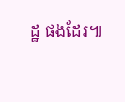ដ្ឋ ផងដែរ៕